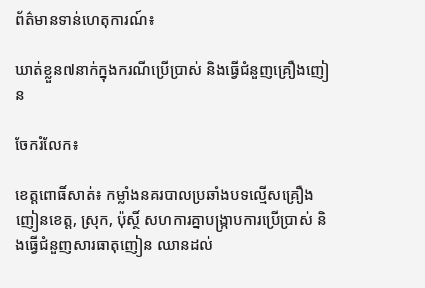ព័ត៌មានទាន់ហេតុការណ៍៖

ឃាត់ខ្លួន៧នាក់ក្នុងករណីប្រើប្រាស់ និងធ្វើជំនួញគ្រឿងញៀន

ចែករំលែក៖

ខេត្តពោធិ៍សាត់៖ កម្លាំងនគរបាលប្រឆាំងបទល្មើសគ្រឿងញៀនខេត្ត, ស្រុក, ប៉ុស្ថិ៍ សហការគ្នាបង្រ្កាបការប្រើប្រាស់ និងធ្វើជំនួញសារធាតុញៀន ឈានដល់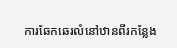ការឆែកឆេរលំនៅឋានពីរកន្លែង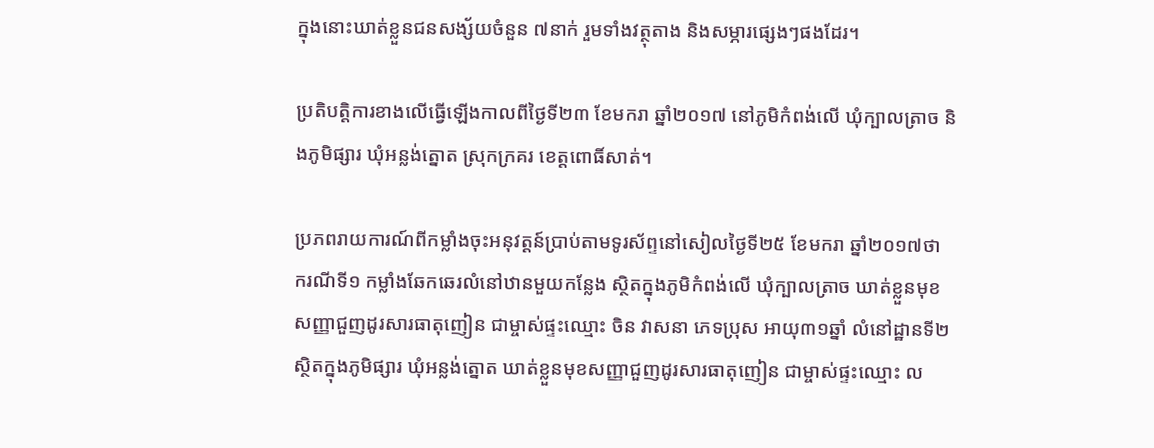ក្នុងនោះឃាត់ខ្លួនជនសង្ស័យចំនួន ៧នាក់ រួមទាំងវត្ថុតាង និងសម្ភារផ្សេងៗផងដែរ។

ប្រតិបត្តិការខាងលើធ្វើឡើងកាលពីថ្ងៃទី២៣ ខែមករា ឆ្នាំ២០១៧ នៅភូមិកំពង់លើ ឃុំក្បាលត្រាច និងភូមិផ្សារ ឃុំអន្លង់ត្នោត ស្រុកក្រគរ ខេត្តពោធិ៍សាត់។

ប្រភពរាយការណ៍ពីកម្លាំងចុះអនុវត្តន៍ប្រាប់តាមទូរស័ព្ទនៅសៀលថ្ងៃទី២៥ ខែមករា ឆ្នាំ២០១៧ថា ករណីទី១ កម្លាំងឆែកឆេរលំនៅឋានមួយកន្លែង ស្ថិតក្នុងភូមិកំពង់លើ ឃុំក្បាលត្រាច ឃាត់ខ្លួនមុខសញ្ញាជួញដូរសារធាតុញៀន ជាម្ចាស់ផ្ទះឈ្មោះ ចិន វាសនា ភេទប្រុស អាយុ៣១ឆ្នាំ លំនៅដ្ឋានទី២ ស្ថិតក្នុងភូមិផ្សារ ឃុំអន្លង់ត្នោត ឃាត់ខ្លួនមុខសញ្ញាជួញដូរសារធាតុញៀន ជាម្ចាស់ផ្ទះឈ្មោះ ល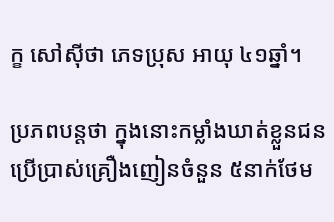ក្ខ សៅសុីថា ភេទប្រុស អាយុ ៤១ឆ្នាំ។

ប្រភពបន្តថា ក្នុងនោះកម្លាំងឃាត់ខ្លួនជនប្រើប្រាស់គ្រឿងញៀនចំនួន ៥នាក់ថែម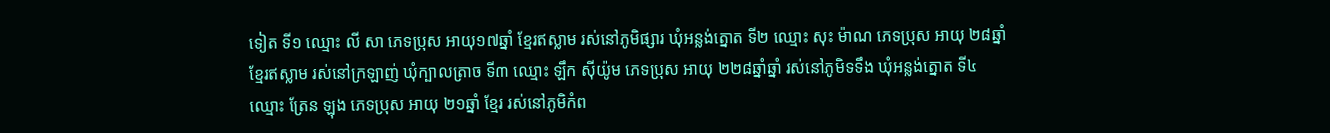ទៀត ទី១ ឈ្មោះ លី សា ភេទប្រុស អាយុ១៧ឆ្នាំ ខ្មែរឥស្លាម រស់នៅភូមិផ្សារ ឃុំអន្លង់ត្នោត ទី២ ឈ្មោះ សុះ ម៉ាណ ភេទប្រុស អាយុ ២៨ឆ្នាំ ខ្មែរឥស្លាម រស់នៅក្រឡាញ់ ឃុំក្បាលត្រាច ទី៣ ឈ្មោះ ឡឹក សុីយ៉ូម ភេទប្រុស អាយុ ២២៨ឆ្នាំឆ្នាំ រស់នៅភូមិទទឹង ឃុំអន្លង់ត្នោត ទី៤ ឈ្មោះ ត្រែន ឡុង ភេទប្រុស អាយុ ២១ឆ្នាំ ខ្មែរ រស់នៅភូមិកំព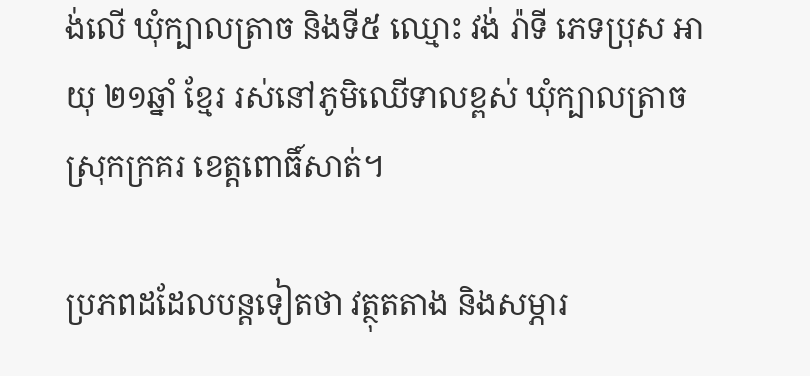ង់លើ ឃុំក្បាលត្រាច និងទី៥ ឈ្មោះ វង់ រ៉ាទី ភេទប្រុស អាយុ ២១ឆ្នាំ ខ្មែរ រស់នៅភូមិឈើទាលខ្ពស់ ឃុំក្បាលត្រាច ស្រុកក្រគរ ខេត្តពោធិ៍សាត់។

ប្រភពដដែលបន្តទៀតថា វត្ថុតតាង និងសម្ភារ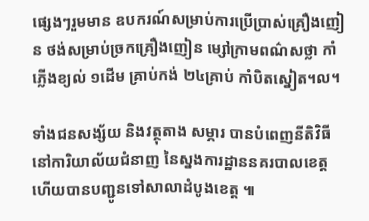ផ្សេងៗរួមមាន ឧបករណ៍សម្រាប់ការប្រើប្រាស់គ្រឿងញៀន ថង់សម្រាប់ច្រកគ្រឿងញៀន ម្សៅក្រាមពណ៌សថ្លា កាំភ្លើងខ្យល់ ១ដើម គ្រាប់កង់ ២៤គ្រាប់ កាំបិតស្នៀត។ល។

ទាំងជនសង្ស័យ និងវត្ថុតាង សម្ភារ បានបំពេញនីតិវិធី នៅការិយាល័យជំនាញ នៃស្នងការដ្ឋាននគរបាលខេត្ត ហើយបានបញ្ជូនទៅសាលាដំបូងខេត្ត ៕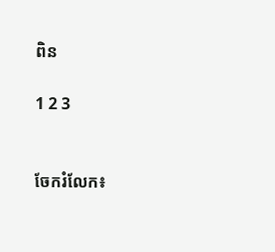ពិន

1 2 3


ចែករំលែក៖